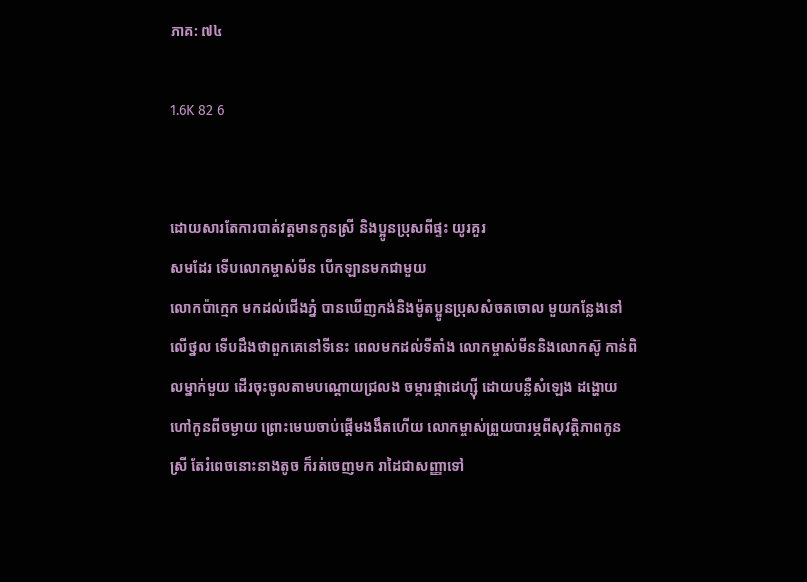ភាគ: ៧៤

1.6K 82 6


ដោយសារតែការបាត់វត្តមានកូនស្រី និងប្អូនប្រុសពីផ្ទះ យូរគួរ
សមដែរ ទើបលោកម្ចាស់មីន បើកឡានមកជាមួយ
លោកប៉ាក្មេក មកដល់ជើងភ្នំ បានឃើញកង់និងម៉ូតប្អូនប្រុសសំចតចោល មួយកន្លែងនៅលើថ្នល ទើបដឹងថាពួកគេនៅទីនេះ ពេលមកដល់ទីតាំង លោកម្ចាស់មីននិងលោកស៊ូ កាន់ពិលម្នាក់មួយ ដើរចុះចូលតាមបណ្តោយជ្រលង ចម្ការផ្កាដេហ្សុី ដោយបន្លឺសំឡេង ដង្ហោយហៅកូនពីចម្ងាយ ព្រោះមេឃចាប់ផ្តើមងងឹតហើយ លោកម្ចាស់ព្រួយបារម្ភពីសុវត្តិភាពកូនស្រី តែរំពេចនោះនាងតូច ក៏រត់ចេញមក រាដៃជាសញ្ញាទៅ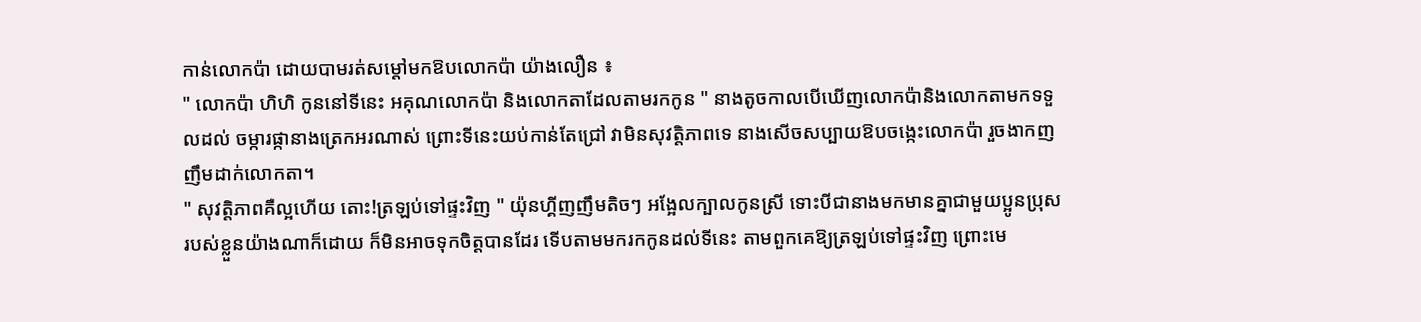កាន់លោកប៉ា ដោយបាមរត់សម្តៅមកឱបលោកប៉ា យ៉ាងលឿន ៖
" លោកប៉ា ហិហិ កូននៅទីនេះ អគុណលោកប៉ា និងលោកតាដែលតាមរកកូន " នាងតូចកាលបើឃើញលោកប៉ានិងលោកតាមកទទួលដល់ ចម្ការផ្កានាងត្រេកអរណាស់ ព្រោះទីនេះយប់កាន់តែជ្រៅ វាមិនសុវត្តិភាពទេ នាងសើចសប្បាយឱបចង្កេះលោកប៉ា រួចងាកញញឹមដាក់លោកតា។
" សុវត្តិភាពគឺល្អហើយ តោះ!ត្រឡប់ទៅផ្ទះវិញ " យ៉ុនហ្គីញញឹមតិចៗ អង្អែលក្បាលកូនស្រី ទោះបីជានាងមកមានគ្នាជាមួយប្អូនប្រុស របស់ខ្លួនយ៉ាងណាក៏ដោយ ក៏មិនអាចទុកចិត្តបានដែរ ទើបតាមមករកកូនដល់ទីនេះ តាមពួកគេឱ្យត្រឡប់ទៅផ្ទះវិញ ព្រោះមេ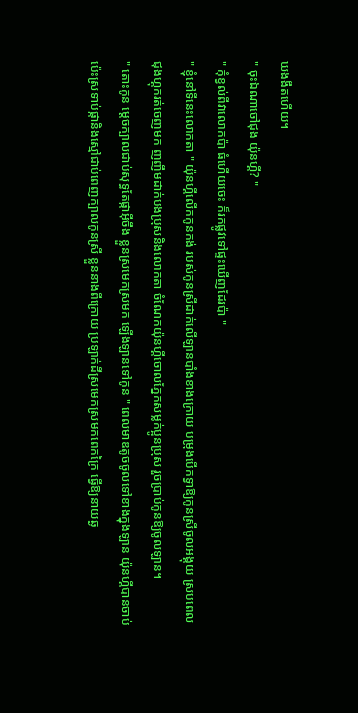ឃងងឹតហើយ។
" ចុះឯណាចៅជុង យ៉ុនហ្គី? "
" កុំខ្វល់ពីវាលោកប៉ា ធំហើយចេះ ក៏រកផ្លូវទៅផ្ទះឃើញដែរប៉ា "
" ខ្ញុំនៅទីនេះលោកតា " យ៉ុនហ្គីលើកកូនកង់ របស់កូនស្រីដាក់លើឡានបាំងខាងក្រោយ បម្រុងបើកទ្វាឱ្យកូនស្រីចូលអង្គុយ ស្របពេលជុងហ្គុករត់ចេញមក ញញឹមដាក់បងប្រុសនិងលោកតា ចំណែកយ៉ុនហ្គីចោលភ្នែកសម្លក់ប្អូនប្រុស រួចប្រាប់កូនឱ្យចូលឡាន។
" តោះកូន ម្តេចក្បាលជាប់សុទ្ធតែផ្កាអ៊ីចឹង ខ្លួនស្រមេកស្រមក ឡើងឡានទៅកូន " ពេលមាឌតូចចូលទៅខាងក្នុងឡាន យ៉ុនហ្គីបានចាប់ប៉េះស្រទាប់ផ្កានិងស្មៅជាប់ពេញក្បាលកូនស្រី ខ្លួននាងពីក្រោយ ប្រឡាក់ដីស្រមេកស្រមកពេកក្រៃ ធ្វើឱ្យនាយឆ្ង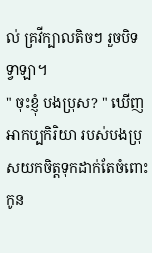ល់ គ្រវីក្បាលតិចៗ រួចបិទទ្វាឡា។
" ចុះខ្ញុំ បងប្រុស? " ឃើញអាកប្បកិរិយា របស់បងប្រុសយកចិត្តទុកដាក់តែចំពោះកូន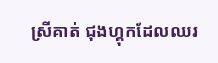ស្រីគាត់ ជុងហ្គុកដែលឈរ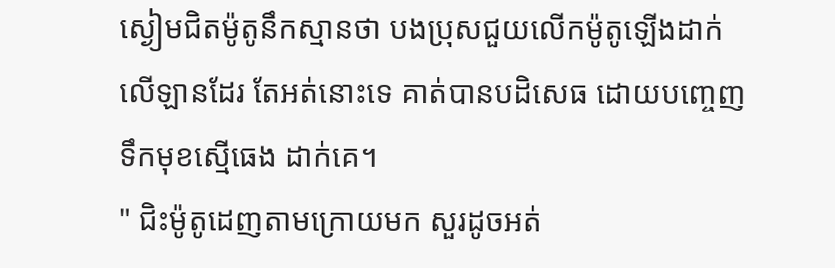ស្ងៀមជិតម៉ូតូនឹកស្មានថា បងប្រុសជួយលើកម៉ូតូឡើងដាក់លើឡានដែរ តែអត់នោះទេ គាត់បានបដិសេធ ដោយបញ្ចេញទឹកមុខស្មើធេង ដាក់គេ។
" ជិះម៉ូតូដេញតាមក្រោយមក សួរដូចអត់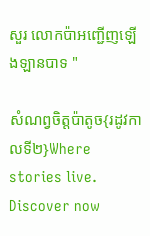សួរ លោកប៉ាអញ្ជើញឡើងឡានបាទ "

សំណព្វចិត្តប៉ាតូច{រដូវកាលទី២}Where stories live. Discover now